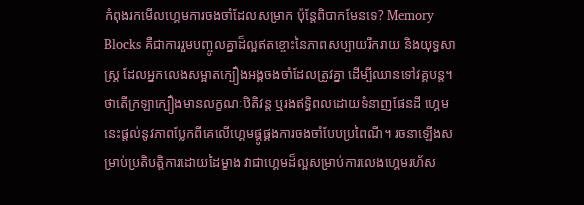កំពុងរកមើលហ្គេមការចងចាំដែលសម្រាក ប៉ុន្តែពិបាកមែនទេ? Memory Blocks គឺជាការរួមបញ្ចូលគ្នាដ៏ល្អឥតខ្ចោះនៃភាពសប្បាយរីករាយ និងយុទ្ធសាស្ត្រ ដែលអ្នកលេងសម្អាតក្បឿងអង្គចងចាំដែលត្រូវគ្នា ដើម្បីឈានទៅវគ្គបន្ត។ ថាតើក្រឡាក្បឿងមានលក្ខណៈឋិតិវន្ត ឬរងឥទ្ធិពលដោយទំនាញផែនដី ហ្គេមនេះផ្តល់នូវភាពប្លែកពីគេលើហ្គេមផ្គូផ្គងការចងចាំបែបប្រពៃណី។ រចនាឡើងសម្រាប់ប្រតិបត្តិការដោយដៃម្ខាង វាជាហ្គេមដ៏ល្អសម្រាប់ការលេងហ្គេមរហ័ស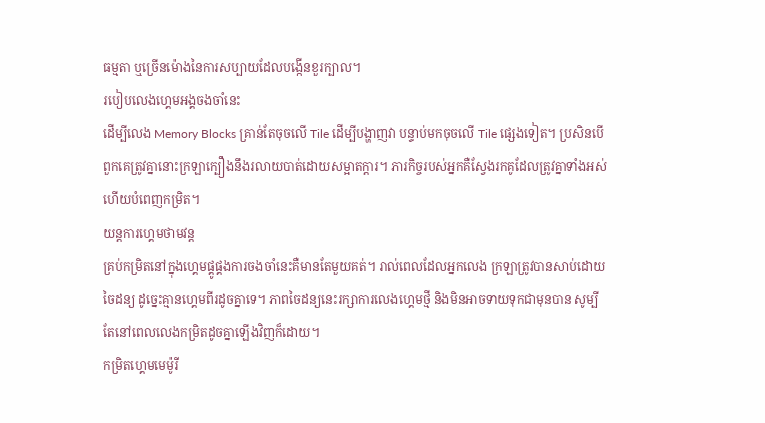ធម្មតា ឬច្រើនម៉ោងនៃការសប្បាយដែលបង្កើនខួរក្បាល។
របៀបលេងហ្គេមអង្គចងចាំនេះ
ដើម្បីលេង Memory Blocks គ្រាន់តែចុចលើ Tile ដើម្បីបង្ហាញវា បន្ទាប់មកចុចលើ Tile ផ្សេងទៀត។ ប្រសិនបើពួកគេត្រូវគ្នានោះក្រឡាក្បឿងនឹងរលាយបាត់ដោយសម្អាតក្តារ។ ភារកិច្ចរបស់អ្នកគឺស្វែងរកគូដែលត្រូវគ្នាទាំងអស់ ហើយបំពេញកម្រិត។
យន្តការហ្គេមថាមវន្ត
គ្រប់កម្រិតនៅក្នុងហ្គេមផ្គូផ្គងការចងចាំនេះគឺមានតែមួយគត់។ រាល់ពេលដែលអ្នកលេង ក្រឡាត្រូវបានសាប់ដោយចៃដន្យ ដូច្នេះគ្មានហ្គេមពីរដូចគ្នាទេ។ ភាពចៃដន្យនេះរក្សាការលេងហ្គេមថ្មី និងមិនអាចទាយទុកជាមុនបាន សូម្បីតែនៅពេលលេងកម្រិតដូចគ្នាឡើងវិញក៏ដោយ។
កម្រិតហ្គេមមេម៉ូរី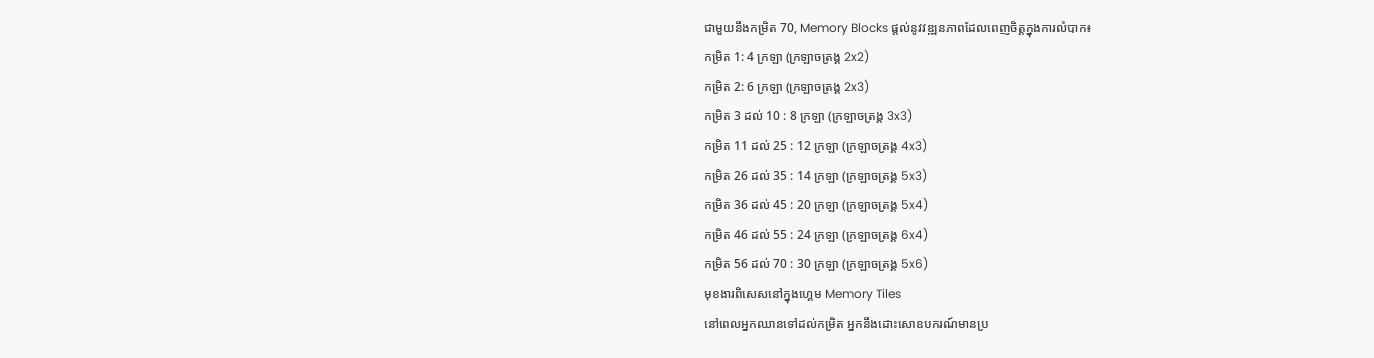ជាមួយនឹងកម្រិត 70, Memory Blocks ផ្តល់នូវវឌ្ឍនភាពដែលពេញចិត្តក្នុងការលំបាក៖
កម្រិត 1: 4 ក្រឡា (ក្រឡាចត្រង្គ 2x2)
កម្រិត 2: 6 ក្រឡា (ក្រឡាចត្រង្គ 2x3)
កម្រិត 3 ដល់ 10 : 8 ក្រឡា (ក្រឡាចត្រង្គ 3x3)
កម្រិត 11 ដល់ 25 : 12 ក្រឡា (ក្រឡាចត្រង្គ 4x3)
កម្រិត 26 ដល់ 35 : 14 ក្រឡា (ក្រឡាចត្រង្គ 5x3)
កម្រិត 36 ដល់ 45 : 20 ក្រឡា (ក្រឡាចត្រង្គ 5x4)
កម្រិត 46 ដល់ 55 : 24 ក្រឡា (ក្រឡាចត្រង្គ 6x4)
កម្រិត 56 ដល់ 70 : 30 ក្រឡា (ក្រឡាចត្រង្គ 5x6)
មុខងារពិសេសនៅក្នុងហ្គេម Memory Tiles
នៅពេលអ្នកឈានទៅដល់កម្រិត អ្នកនឹងដោះសោឧបករណ៍មានប្រ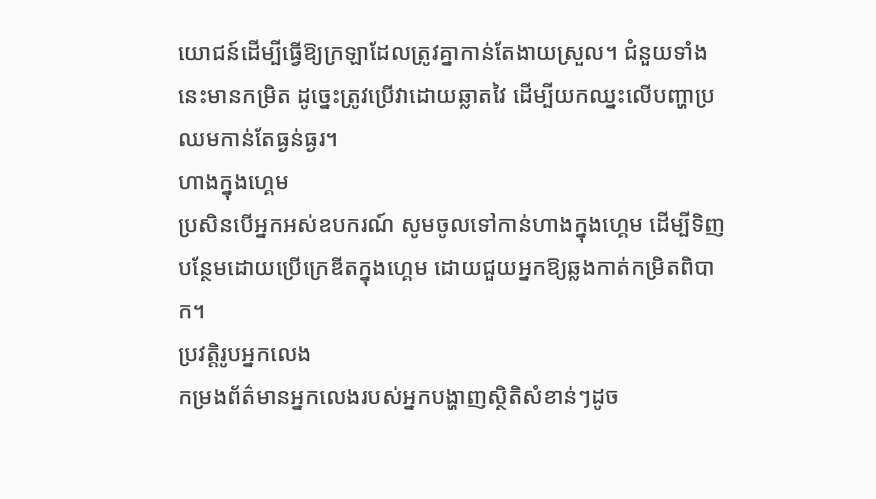យោជន៍ដើម្បីធ្វើឱ្យក្រឡាដែលត្រូវគ្នាកាន់តែងាយស្រួល។ ជំនួយទាំងនេះមានកម្រិត ដូច្នេះត្រូវប្រើវាដោយឆ្លាតវៃ ដើម្បីយកឈ្នះលើបញ្ហាប្រឈមកាន់តែធ្ងន់ធ្ងរ។
ហាងក្នុងហ្គេម
ប្រសិនបើអ្នកអស់ឧបករណ៍ សូមចូលទៅកាន់ហាងក្នុងហ្គេម ដើម្បីទិញបន្ថែមដោយប្រើក្រេឌីតក្នុងហ្គេម ដោយជួយអ្នកឱ្យឆ្លងកាត់កម្រិតពិបាក។
ប្រវត្តិរូបអ្នកលេង
កម្រងព័ត៌មានអ្នកលេងរបស់អ្នកបង្ហាញស្ថិតិសំខាន់ៗដូច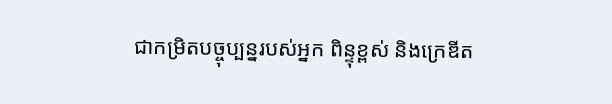ជាកម្រិតបច្ចុប្បន្នរបស់អ្នក ពិន្ទុខ្ពស់ និងក្រេឌីត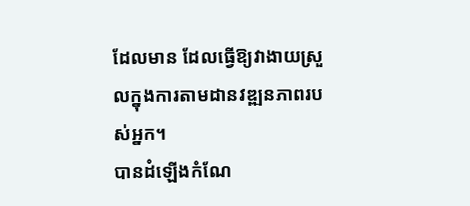ដែលមាន ដែលធ្វើឱ្យវាងាយស្រួលក្នុងការតាមដានវឌ្ឍនភាពរបស់អ្នក។
បានដំឡើងកំណែ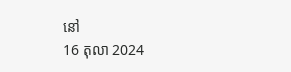នៅ
16 តុលា 2024